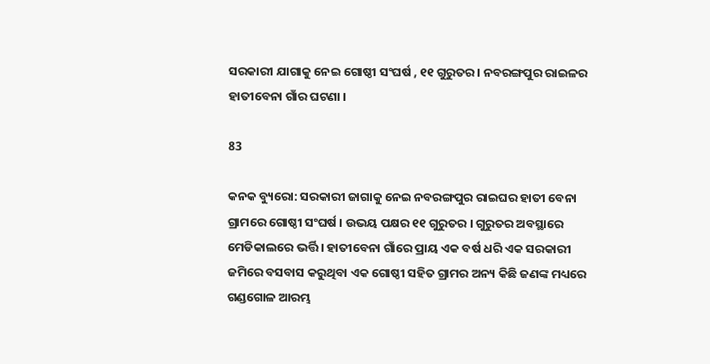ସରକାରୀ ଯାଗାକୁ ନେଇ ଗୋଷ୍ଠୀ ସଂଘର୍ଷ , ୧୧ ଗୁରୁତର । ନବରଙ୍ଗପୁର ରାଇଳର ହାତୀବେନା ଗାଁର ଘଟଣା ।

83

କନକ ବ୍ୟୁରୋ: ସରକାରୀ ଜାଗାକୁ ନେଇ ନବରଙ୍ଗପୁର ରାଇଘର ହାତୀ ବେନା ଗ୍ରାମରେ ଗୋଷ୍ଠୀ ସଂଘର୍ଷ । ଉଭୟ ପକ୍ଷର ୧୧ ଗୁରୁତର । ଗୁରୁତର ଅବସ୍ଥାରେ ମେଡିକାଲରେ ଭର୍ତ୍ତି । ହାତୀବେନା ଗାଁରେ ପ୍ରାୟ ଏକ ବର୍ଷ ଧରି ଏକ ସରକାରୀ ଜମିରେ ବସବାସ କରୁଥିବା ଏକ ଗୋଷ୍ଠୀ ସହିତ ଗ୍ରାମର ଅନ୍ୟ କିଛି ଜଣଙ୍କ ମଧ୍ୟରେ ଗଣ୍ଡଗୋଳ ଆରମ୍ଭ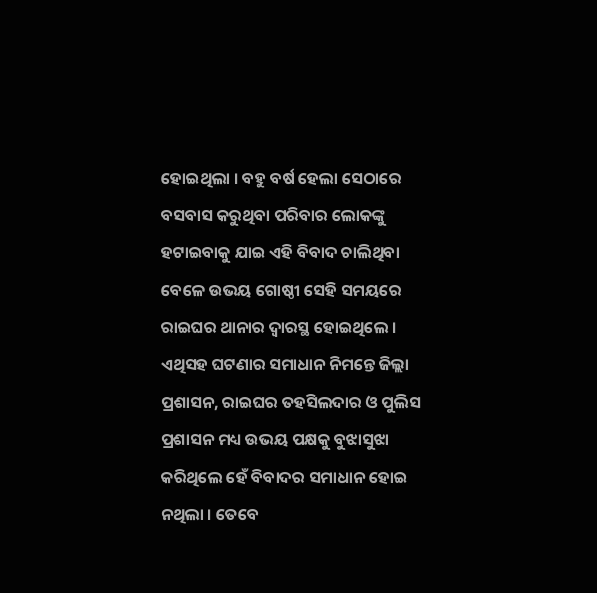ହୋଇଥିଲା । ବହୁ ବର୍ଷ ହେଲା ସେଠାରେ ବସବାସ କରୁଥିବା ପରିବାର ଲୋକଙ୍କୁ ହଟାଇବାକୁ ଯାଇ ଏହି ବିବାଦ ଚାଲିଥିବା ବେଳେ ଉଭୟ ଗୋଷ୍ଠୀ ସେହି ସମୟରେ ରାଇଘର ଥାନାର ଦ୍ୱାରସ୍ଥ ହୋଇଥିଲେ । ଏଥିସହ ଘଟଣାର ସମାଧାନ ନିମନ୍ତେ ଜିଲ୍ଲା ପ୍ରଶାସନ, ରାଇଘର ତହସିଲଦାର ଓ ପୁଲିସ ପ୍ରଶାସନ ମଧ୍ୟ ଉଭୟ ପକ୍ଷକୁ ବୁଝାସୁଝା କରିଥିଲେ ହେଁ ବିବାଦର ସମାଧାନ ହୋଇ ନଥିଲା । ତେବେ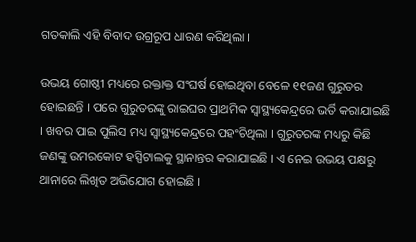ଗତକାଲି ଏହି ବିବାଦ ଉଗ୍ରରୂପ ଧାରଣ କରିଥିଲା ।

ଉଭୟ ଗୋଷ୍ଠୀ ମଧ୍ୟରେ ରକ୍ତାକ୍ତ ସଂଘର୍ଷ ହୋଇଥିବା ବେଳେ ୧୧ଜଣ ଗୁରୁତର ହୋଇଛନ୍ତି । ପରେ ଗୁରୁତରଙ୍କୁ ରାଇଘର ପ୍ରାଥମିକ ସ୍ୱାସ୍ଥ୍ୟକେନ୍ଦ୍ରରେ ଭର୍ତି କରାଯାଇଛି । ଖବର ପାଇ ପୁଲିସ ମଧ୍ୟ ସ୍ୱାସ୍ଥ୍ୟକେନ୍ଦ୍ରରେ ପହଂଚିଥିଲା । ଗୁରୁତରଙ୍କ ମଧ୍ୟରୁ କିଛି ଜଣଙ୍କୁ ଉମରକୋଟ ହସ୍ପିଟାଲକୁ ସ୍ଥାନାନ୍ତର କରାଯାଇଛି । ଏ ନେଇ ଉଭୟ ପକ୍ଷରୁ ଥାନାରେ ଲିଖିତ ଅଭିଯୋଗ ହୋଇଛି ।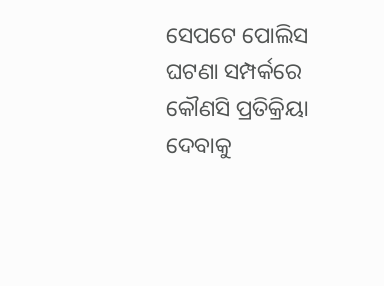ସେପଟେ ପୋଲିସ ଘଟଣା ସମ୍ପର୍କରେ କୌଣସି ପ୍ରତିକ୍ରିୟା ଦେବାକୁ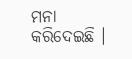ମନା କରିଦେଇଛି ।